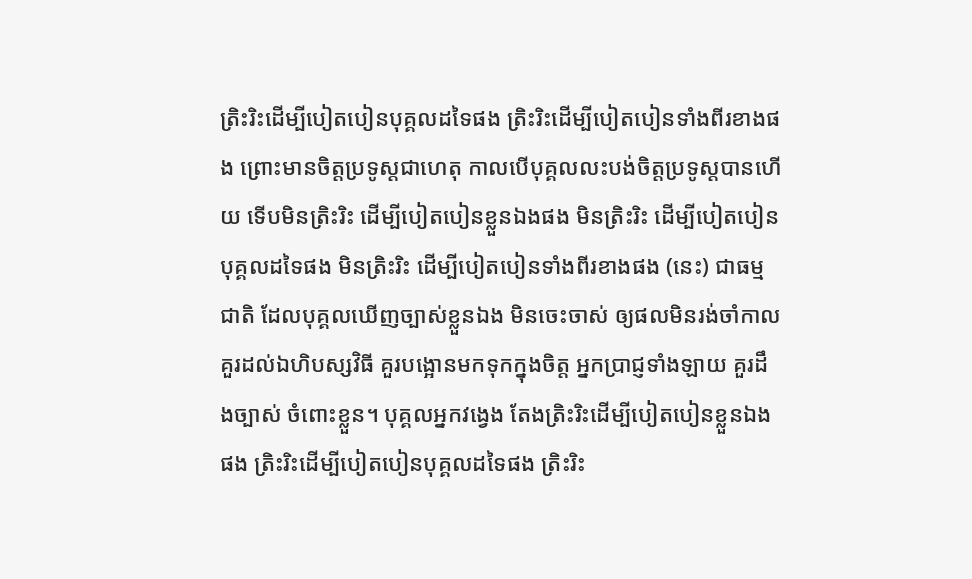ត្រិះរិះដើម្បីបៀតបៀនបុគ្គលដទៃផង ត្រិះរិះដើម្បីបៀតបៀនទាំងពីរខាងផង ព្រោះមានចិត្តប្រទូស្តជាហេតុ កាលបើបុគ្គលលះបង់ចិត្តប្រទូស្តបានហើយ ទើបមិនត្រិះរិះ ដើម្បីបៀតបៀនខ្លួនឯងផង មិនត្រិះរិះ ដើម្បីបៀតបៀនបុគ្គលដទៃផង មិនត្រិះរិះ ដើម្បីបៀតបៀនទាំងពីរខាងផង (នេះ) ជាធម្មជាតិ ដែលបុគ្គលឃើញច្បាស់ខ្លួនឯង មិនចេះចាស់ ឲ្យផលមិនរង់ចាំកាល គួរដល់ឯហិបស្សវិធី គួរបង្អោនមកទុកក្នុងចិត្ត អ្នកប្រាជ្ញទាំងឡាយ គួរដឹងច្បាស់ ចំពោះខ្លួន។ បុគ្គលអ្នកវង្វេង តែងត្រិះរិះដើម្បីបៀតបៀនខ្លួនឯងផង ត្រិះរិះដើម្បីបៀតបៀនបុគ្គលដទៃផង ត្រិះរិះ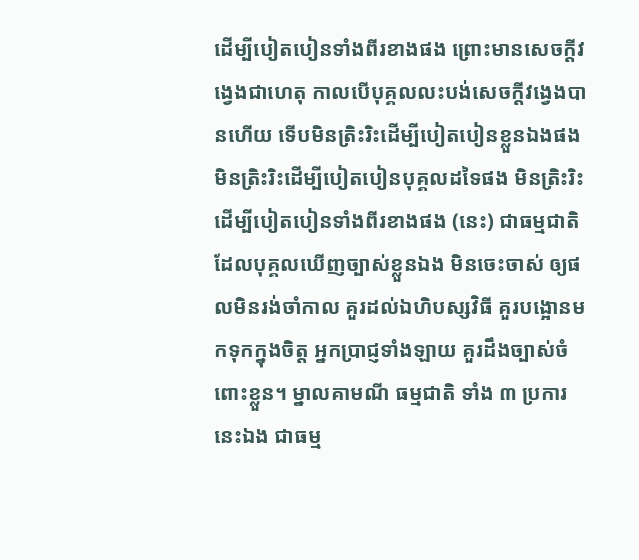ដើម្បីបៀតបៀនទាំងពីរខាងផង ព្រោះមានសេចក្តីវង្វេងជាហេតុ កាលបើបុគ្គលលះបង់សេចក្តីវង្វេងបានហើយ ទើបមិនត្រិះរិះដើម្បីបៀតបៀនខ្លួនឯងផង មិនត្រិះរិះដើម្បីបៀតបៀនបុគ្គលដទៃផង មិនត្រិះរិះដើម្បីបៀតបៀនទាំងពីរខាងផង (នេះ) ជាធម្មជាតិ ដែលបុគ្គលឃើញច្បាស់ខ្លួនឯង មិនចេះចាស់ ឲ្យផលមិនរង់ចាំកាល គួរដល់ឯហិបស្សវិធី គួរបង្អោនមកទុកក្នុងចិត្ត អ្នកប្រាជ្ញទាំងឡាយ គួរដឹងច្បាស់ចំពោះខ្លួន។ ម្នាលគាមណី ធម្មជាតិ ទាំង ៣ ប្រការនេះឯង ជាធម្ម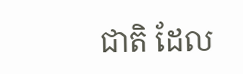ជាតិ ដែល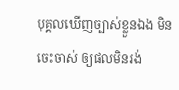បុគ្គលឃើញច្បាស់ខ្លួនឯង មិនចេះចាស់ ឲ្យផលមិនរង់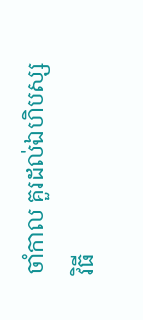ចាំកាល គួរដល់ឯហិបស្សវិធី